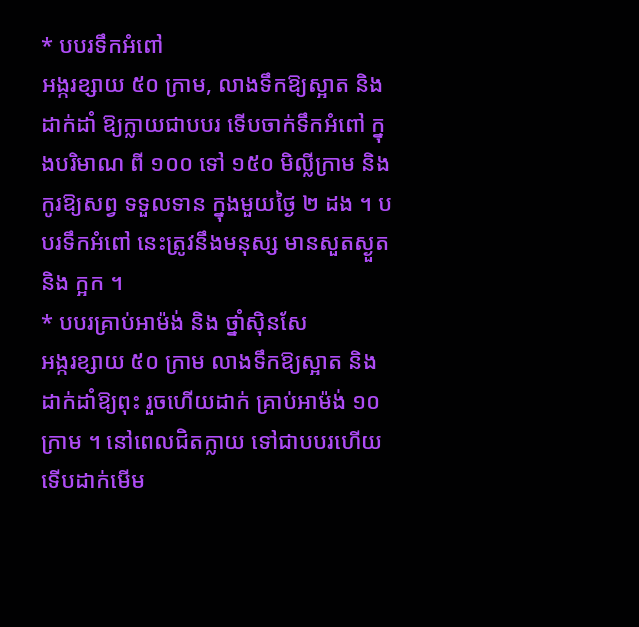* បបរទឹកអំពៅ
អង្ករខ្សាយ ៥០ ក្រាម, លាងទឹកឱ្យស្អាត និងដាក់ដាំ ឱ្យក្លាយជាបបរ ទើបចាក់ទឹកអំពៅ ក្នុងបរិមាណ ពី ១០០ ទៅ ១៥០ មិល្លីក្រាម និង កូរឱ្យសព្វ ទទួលទាន ក្នុងមួយថ្ងៃ ២ ដង ។ បបរទឹកអំពៅ នេះត្រូវនឹងមនុស្ស មានសួតស្ងួត និង ក្អក ។
* បបរគ្រាប់អាម៉ង់ និង ថ្នាំស៊ិនសែ
អង្ករខ្សាយ ៥០ ក្រាម លាងទឹកឱ្យស្អាត និង ដាក់ដាំឱ្យពុះ រួចហើយដាក់ គ្រាប់អាម៉ង់ ១០ ក្រាម ។ នៅពេលជិតក្លាយ ទៅជាបបរហើយ ទើបដាក់មើម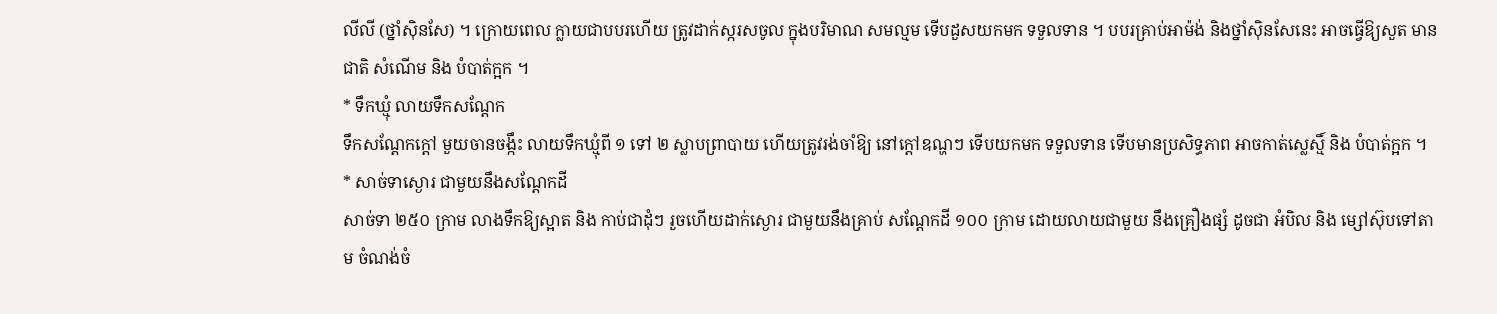លីលី (ថ្នាំស៊ិនសែ) ។ ក្រោយពេល ក្លាយជាបបរហើយ ត្រូវដាក់ស្ករសចូល ក្នុងបរិមាណ សមល្មម ទើបដួសយកមក ទទួលទាន ។ បបរគ្រាប់អាម៉ង់ និងថ្នាំស៊ិនសែនេះ អាចធ្វើឱ្យសួត មានជាតិ សំណើម និង បំបាត់ក្អក ។
* ទឹកឃ្មុំ លាយទឹកសណ្តែក
ទឹកសណ្តែកក្តៅ មួយចានចង្កឹះ លាយទឹកឃ្មុំពី ១ ទៅ ២ ស្លាបព្រាបាយ ហើយត្រូវរង់ចាំឱ្យ នៅក្តៅឧណ្ហៗ ទើបយកមក ទទួលទាន ទើបមានប្រសិទ្ធភាព អាចកាត់ស្លេស្មិ៍ និង បំបាត់ក្អក ។
* សាច់ទាស្ងោរ ជាមួយនឹងសណ្តែកដី
សាច់ទា ២៥០ ក្រាម លាងទឹកឱ្យស្អាត និង កាប់ជាដុំៗ រួចហើយដាក់ស្ងោរ ជាមួយនឹងគ្រាប់ សណ្តែកដី ១០០ ក្រាម ដោយលាយជាមួយ នឹងគ្រឿងផ្សំ ដូចជា អំបិល និង ម្សៅស៊ុបទៅតាម ចំណង់ចំ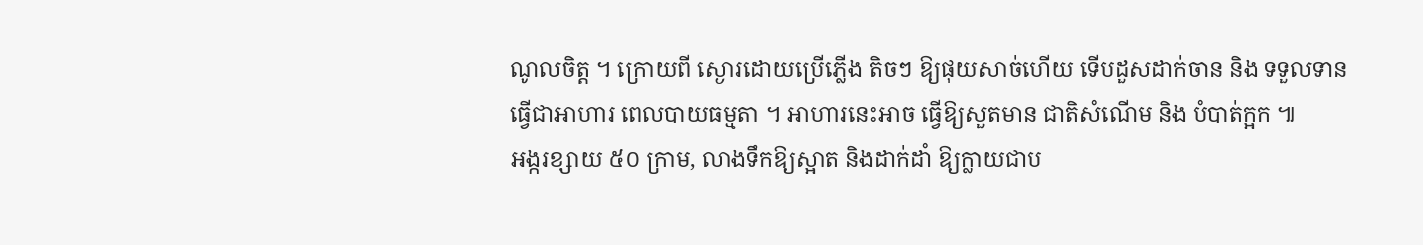ណូលចិត្ត ។ ក្រោយពី ស្ងោរដោយប្រើភ្លើង តិចៗ ឱ្យផុយសាច់ហើយ ទើបដួសដាក់ចាន និង ទទួលទានធ្វើជាអាហារ ពេលបាយធម្មតា ។ អាហារនេះអាច ធ្វើឱ្យសួតមាន ជាតិសំណើម និង បំបាត់ក្អក ៕
អង្ករខ្សាយ ៥០ ក្រាម, លាងទឹកឱ្យស្អាត និងដាក់ដាំ ឱ្យក្លាយជាប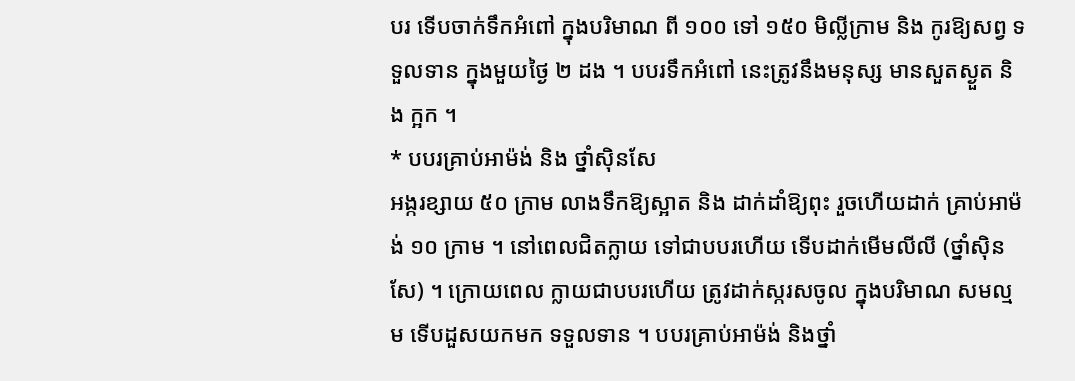បរ ទើបចាក់ទឹកអំពៅ ក្នុងបរិមាណ ពី ១០០ ទៅ ១៥០ មិល្លីក្រាម និង កូរឱ្យសព្វ ទទួលទាន ក្នុងមួយថ្ងៃ ២ ដង ។ បបរទឹកអំពៅ នេះត្រូវនឹងមនុស្ស មានសួតស្ងួត និង ក្អក ។
* បបរគ្រាប់អាម៉ង់ និង ថ្នាំស៊ិនសែ
អង្ករខ្សាយ ៥០ ក្រាម លាងទឹកឱ្យស្អាត និង ដាក់ដាំឱ្យពុះ រួចហើយដាក់ គ្រាប់អាម៉ង់ ១០ ក្រាម ។ នៅពេលជិតក្លាយ ទៅជាបបរហើយ ទើបដាក់មើមលីលី (ថ្នាំស៊ិនសែ) ។ ក្រោយពេល ក្លាយជាបបរហើយ ត្រូវដាក់ស្ករសចូល ក្នុងបរិមាណ សមល្មម ទើបដួសយកមក ទទួលទាន ។ បបរគ្រាប់អាម៉ង់ និងថ្នាំ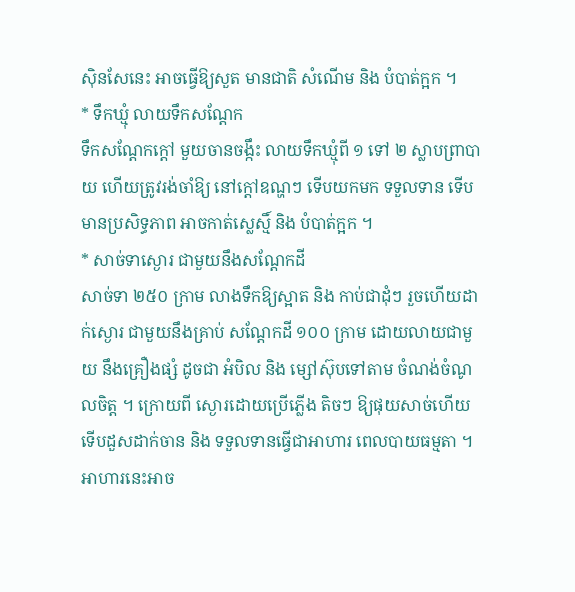ស៊ិនសែនេះ អាចធ្វើឱ្យសួត មានជាតិ សំណើម និង បំបាត់ក្អក ។
* ទឹកឃ្មុំ លាយទឹកសណ្តែក
ទឹកសណ្តែកក្តៅ មួយចានចង្កឹះ លាយទឹកឃ្មុំពី ១ ទៅ ២ ស្លាបព្រាបាយ ហើយត្រូវរង់ចាំឱ្យ នៅក្តៅឧណ្ហៗ ទើបយកមក ទទួលទាន ទើបមានប្រសិទ្ធភាព អាចកាត់ស្លេស្មិ៍ និង បំបាត់ក្អក ។
* សាច់ទាស្ងោរ ជាមួយនឹងសណ្តែកដី
សាច់ទា ២៥០ ក្រាម លាងទឹកឱ្យស្អាត និង កាប់ជាដុំៗ រួចហើយដាក់ស្ងោរ ជាមួយនឹងគ្រាប់ សណ្តែកដី ១០០ ក្រាម ដោយលាយជាមួយ នឹងគ្រឿងផ្សំ ដូចជា អំបិល និង ម្សៅស៊ុបទៅតាម ចំណង់ចំណូលចិត្ត ។ ក្រោយពី ស្ងោរដោយប្រើភ្លើង តិចៗ ឱ្យផុយសាច់ហើយ ទើបដួសដាក់ចាន និង ទទួលទានធ្វើជាអាហារ ពេលបាយធម្មតា ។ អាហារនេះអាច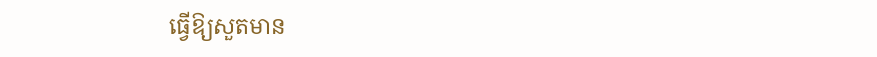ធ្វើឱ្យសួតមាន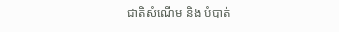ជាតិសំណើម និង បំបាត់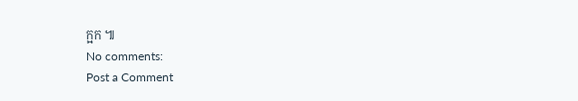ក្អក ៕
No comments:
Post a Comment